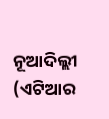ନୂଆଦିଲ୍ଲୀ (ଏଟିଆର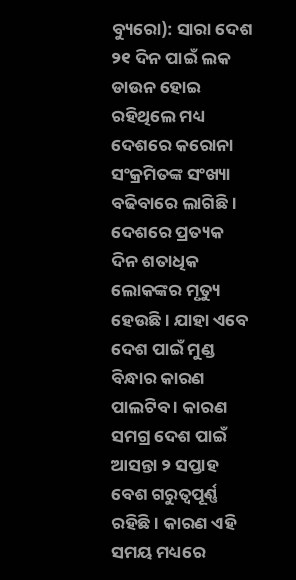ବ୍ୟୁରୋ): ସାରା ଦେଶ ୨୧ ଦିନ ପାଇଁ ଲକ ଡାଉନ ହୋଇ ରହିଥିଲେ ମଧ୍ୟ ଦେଶରେ କରୋନା ସଂକ୍ରମିତଙ୍କ ସଂଖ୍ୟା ବଢିବାରେ ଲାଗିଛି । ଦେଶରେ ପ୍ରତ୍ୟକ ଦିନ ଶତାଧିକ ଲୋକଙ୍କର ମୃତ୍ୟୁ ହେଉଛି । ଯାହା ଏବେ ଦେଶ ପାଇଁ ମୁଣ୍ଡ ବିନ୍ଧାର କାରଣ ପାଲଟିବ । କାରଣ ସମଗ୍ର ଦେଶ ପାଇଁ ଆସନ୍ତା ୨ ସପ୍ତାହ ବେଶ ଗରୁତ୍ୱପୂର୍ଣ୍ଣ ରହିଛି । କାରଣ ଏହି ସମୟ ମଧ୍ୟରେ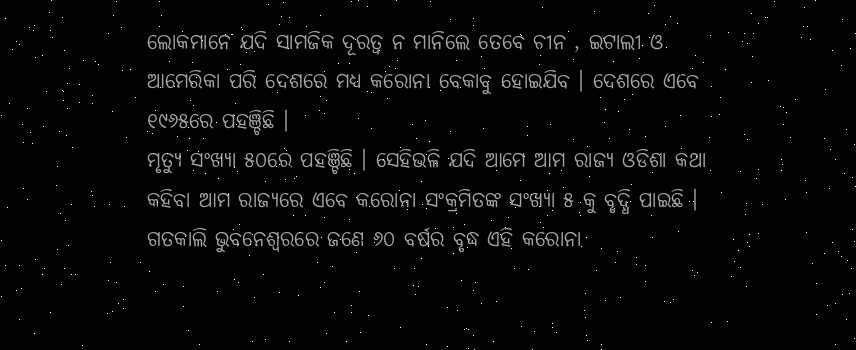ଲୋକମାନେ ଯଦି ସାମଜିକ ଦୂରତ୍ୱ ନ ମାନିଲେ ତେବେ ଚୀନ , ଇଟାଲୀ ଓ ଆମେରିକା ପରି ଦେଶରେ ମଧ୍ୟ କରୋନା ବେକାବୁ ହୋଇଯିବ । ଦେଶରେ ଏବେ ୧୯୬୫ରେ ପହଞ୍ଚିଛି ।
ମୃତ୍ୟୁ ସଂଖ୍ୟା ୫୦ରେ ପହଞ୍ଚିଛି । ସେହିଭଳି ଯଦି ଆମେ ଆମ ରାଜ୍ୟ ଓଡିଶା କଥା କହିବା ଆମ ରାଜ୍ୟରେ ଏବେ କରୋନା ସଂକ୍ରମିତଙ୍କ ସଂଖ୍ୟା ୫ କୁ ବୃଦ୍ଧି ପାଇଛି । ଗତକାଲି ଭୁବନେଶ୍ୱରରେ ଜଣେ ୬୦ ବର୍ଷର ବୃଦ୍ଧ ଏହି କରୋନା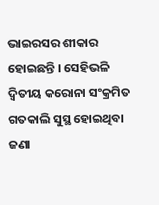ଭାଇରସର ଶୀକାର ହୋଇଛନ୍ତି । ସେହିଭଳି ଦ୍ୱିତୀୟ କରୋନା ସଂକ୍ରମିତ ଗତକାଲି ସୁସ୍ଥ ହୋଇଥିବା ଜଣା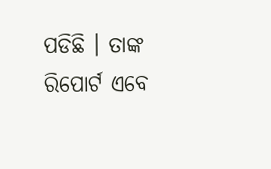ପଡିଛି । ତାଙ୍କ ରିପୋର୍ଟ ଏବେ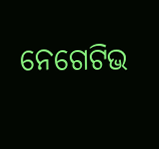ନେଗେଟିଭ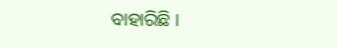ବାହାରିଛି ।